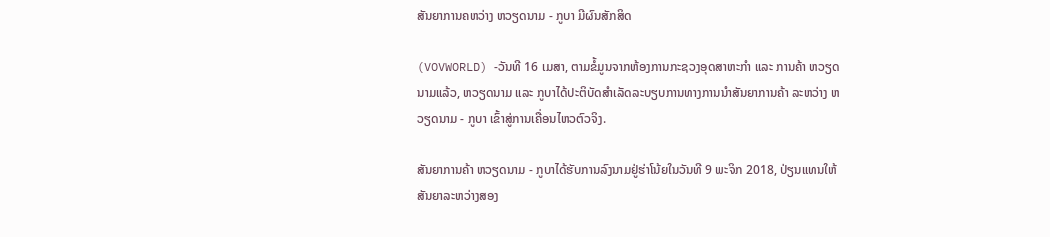ສັນຍາການຄຫວ່າງ ຫວຽດນາມ - ກູບາ ມີຜົນສັກສິດ

(VOVWORLD) -ວັນທີ 16 ເມສາ, ຕາມຂໍ້ມູນຈາກຫ້ອງການກະຊວງອຸດສາຫະກຳ ແລະ ການຄ້າ ຫວຽດນາມແລ້ວ, ຫວຽດນາມ ແລະ ກູບາໄດ້ປະຕິບັດສຳເລັດລະບຽບການທາງການນຳສັນຍາການຄ້າ ລະຫວ່າງ ຫວຽດນາມ - ກູບາ ເຂົ້າສູ່ການເຄື່ອນໄຫວຕົວຈິງ.

ສັນຍາການຄ້າ ຫວຽດນາມ - ກູບາໄດ້ຮັບການລົງນາມຢູ່ຮ່າໂນ້ຍໃນວັນທີ 9 ພະຈິກ 2018, ປ່ຽນແທນໃຫ້ສັນຍາລະຫວ່າງສອງ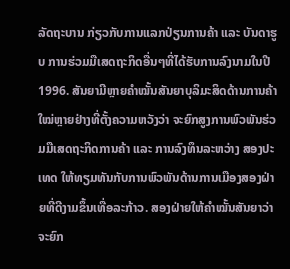ລັດຖະບານ ກ່ຽວກັບການແລກປ່ຽນການຄ້າ ແລະ ບັນດາຮູບ ການຮ່ວມມືເສດຖະກິດອື່ນໆທີ່ໄດ້ຮັບການລົງນາມໃນປີ 1996. ສັນຍາມີຫຼາຍຄຳໝັ້ນສັນຍາບຸລິມະສິດດ້ານການຄ້າໃໝ່ຫຼາຍຢ່າງທີ່ຕັ້ງຄວາມຫວັງວ່າ ຈະຍົກສູງການພົວພັນຮ່ວມມືເສດຖະກິດການຄ້າ ແລະ ການລົງທຶນລະຫວ່າງ ສອງປະເທດ ໃຫ້ທຽມທັນກັບການພົວພັນດ້ານການເມືອງສອງຝ່າຍທີ່ດີງາມຂຶ້ນເທື່ອລະກ້າວ. ສອງຝ່າຍໃຫ້ຄຳໝັ້ນສັນຍາວ່າຈະຍົກ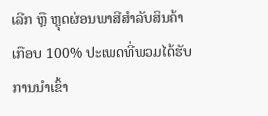ເລີກ ຫຼື ຫຼຸດຜ່ອນພາສີສຳລັບສິນຄ້າ ເກືອບ 100% ປະເພດທີ່ພວມໄດ້ຮັບການນຳເຂົ້າ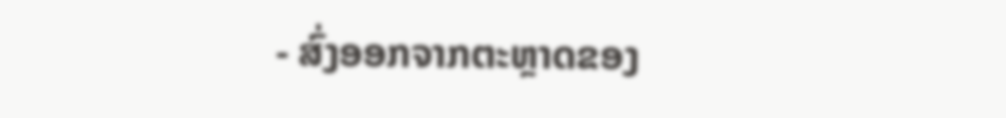- ສົ່ງອອກຈາກຕະຫຼາດຂອງ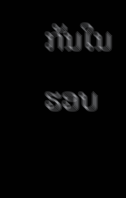ກັນໃນຮອບ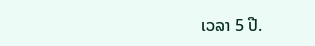ເວລາ 5 ປີ.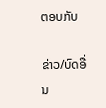ຕອບກັບ

ຂ່າວ/ບົດອື່ນ